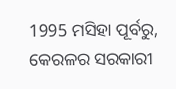1995 ମସିହା ପୂର୍ବରୁ, କେରଳର ସରକାରୀ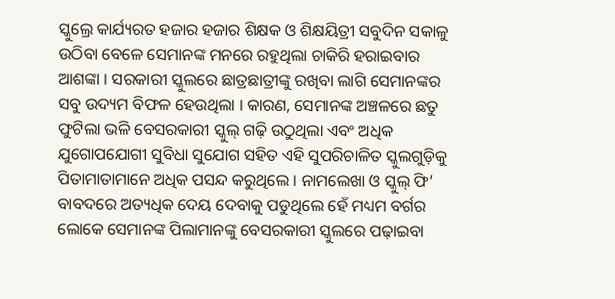ସ୍କୁଲ୍ରେ କାର୍ଯ୍ୟରତ ହଜାର ହଜାର ଶିକ୍ଷକ ଓ ଶିକ୍ଷୟିତ୍ରୀ ସବୁଦିନ ସକାଳୁ ଉଠିବା ବେଳେ ସେମାନଙ୍କ ମନରେ ରହୁଥିଲା ଚାକିରି ହରାଇବାର ଆଶଙ୍କା । ସରକାରୀ ସ୍କୁଲରେ ଛାତ୍ରଛାତ୍ରୀଙ୍କୁ ରଖିବା ଲାଗି ସେମାନଙ୍କର ସବୁ ଉଦ୍ୟମ ବିଫଳ ହେଉଥିଲା । କାରଣ, ସେମାନଙ୍କ ଅଞ୍ଚଳରେ ଛତୁ ଫୁଟିଲା ଭଳି ବେସରକାରୀ ସ୍କୁଲ୍ ଗଢ଼ି ଉଠୁଥିଲା ଏବଂ ଅଧିକ ଯୁଗୋପଯୋଗୀ ସୁବିଧା ସୁଯୋଗ ସହିତ ଏହି ସୁପରିଚାଳିତ ସ୍କୁଲଗୁଡ଼ିକୁ ପିତାମାତାମାନେ ଅଧିକ ପସନ୍ଦ କରୁଥିଲେ । ନାମଲେଖା ଓ ସ୍କୁଲ୍ ଫି’ ବାବଦରେ ଅତ୍ୟଧିକ ଦେୟ ଦେବାକୁ ପଡୁଥିଲେ ହେଁ ମଧ୍ୟମ ବର୍ଗର ଲୋକେ ସେମାନଙ୍କ ପିଲାମାନଙ୍କୁ ବେସରକାରୀ ସ୍କୁଲରେ ପଢ଼ାଇବା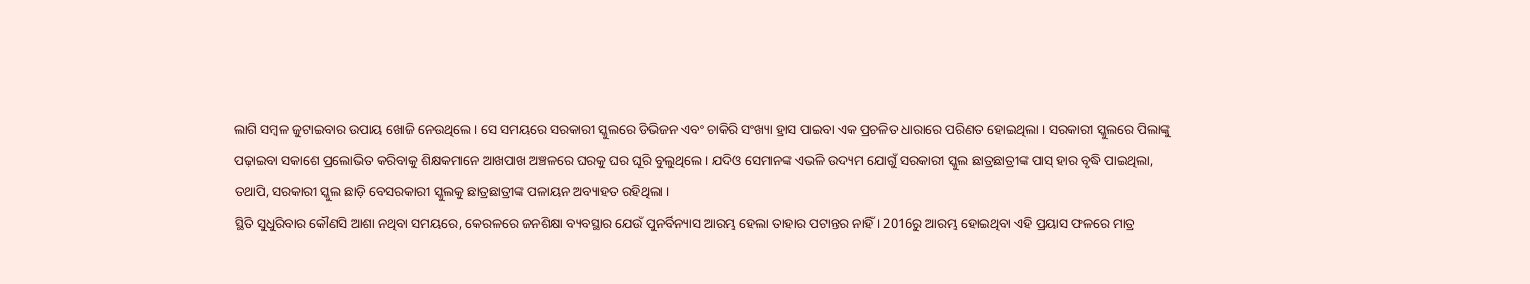ଲାଗି ସମ୍ବଳ ଜୁଟାଇବାର ଉପାୟ ଖୋଜି ନେଉଥିଲେ । ସେ ସମୟରେ ସରକାରୀ ସ୍କୁଲରେ ଡିଭିଜନ ଏବଂ ଚାକିରି ସଂଖ୍ୟା ହ୍ରାସ ପାଇବା ଏକ ପ୍ରଚଳିତ ଧାରାରେ ପରିଣତ ହୋଇଥିଲା । ସରକାରୀ ସ୍କୁଲରେ ପିଲାଙ୍କୁ ପଢ଼ାଇବା ସକାଶେ ପ୍ରଲୋଭିତ କରିବାକୁ ଶିକ୍ଷକମାନେ ଆଖପାଖ ଅଞ୍ଚଳରେ ଘରକୁ ଘର ଘୂରି ବୁଲୁଥିଲେ । ଯଦିଓ ସେମାନଙ୍କ ଏଭଳି ଉଦ୍ୟମ ଯୋଗୁଁ ସରକାରୀ ସ୍କୁଲ ଛାତ୍ରଛାତ୍ରୀଙ୍କ ପାସ୍ ହାର ବୃଦ୍ଧି ପାଇଥିଲା, ତଥାପି, ସରକାରୀ ସ୍କୁଲ ଛାଡ଼ି ବେସରକାରୀ ସ୍କୁଲକୁ ଛାତ୍ରଛାତ୍ରୀଙ୍କ ପଳାୟନ ଅବ୍ୟାହତ ରହିଥିଲା ।
ସ୍ଥିତି ସୁଧୁରିବାର କୌଣସି ଆଶା ନଥିବା ସମୟରେ, କେରଳରେ ଜନଶିକ୍ଷା ବ୍ୟବସ୍ଥାର ଯେଉଁ ପୁନର୍ବିନ୍ୟାସ ଆରମ୍ଭ ହେଲା ତାହାର ପଟାନ୍ତର ନାହିଁ । 2016ରୁ ଆରମ୍ଭ ହୋଇଥିବା ଏହି ପ୍ରୟାସ ଫଳରେ ମାତ୍ର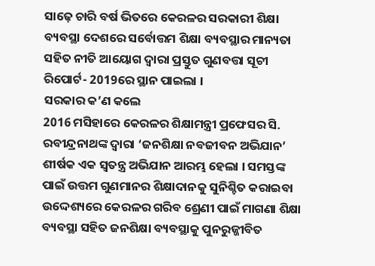ସାଢ଼େ ଚାରି ବର୍ଷ ଭିତରେ କେରଳର ସରକାରୀ ଶିକ୍ଷା ବ୍ୟବସ୍ଥା ଦେଶରେ ସର୍ବୋତ୍ତମ ଶିକ୍ଷା ବ୍ୟବସ୍ଥାର ମାନ୍ୟତା ସହିତ ନୀତି ଆୟୋଗ ଦ୍ବାରା ପ୍ରସ୍ତୁତ ଗୁଣବତ୍ତା ସୂଚୀ ରିପୋର୍ଟ- 2019ରେ ସ୍ଥାନ ପାଇଲା ।
ସରକାର କ’ଣ କଲେ
2016 ମସିହାରେ କେରଳର ଶିକ୍ଷାମନ୍ତ୍ରୀ ପ୍ରଫେସର ସି. ରବୀନ୍ଦ୍ରନାଥଙ୍କ ଦ୍ବାରା ‘ଜନଶିକ୍ଷା ନବଜୀବନ ଅଭିଯାନ’ ଶୀର୍ଷକ ଏକ ସ୍ବତନ୍ତ୍ର ଅଭିଯାନ ଆରମ୍ଭ ହେଲା । ସମସ୍ତଙ୍କ ପାଇଁ ଉତ୍ତମ ଗୁଣମାନର ଶିକ୍ଷାଦାନକୁ ସୁନିଶ୍ଚିତ କରାଇବା ଉଦ୍ଦେଶ୍ୟରେ କେରଳର ଗରିବ ଶ୍ରେଣୀ ପାଇଁ ମାଗଣା ଶିକ୍ଷା ବ୍ୟବସ୍ଥା ସହିତ ଜନଶିକ୍ଷା ବ୍ୟବସ୍ଥାକୁ ପୁନରୁଜ୍ଜୀବିତ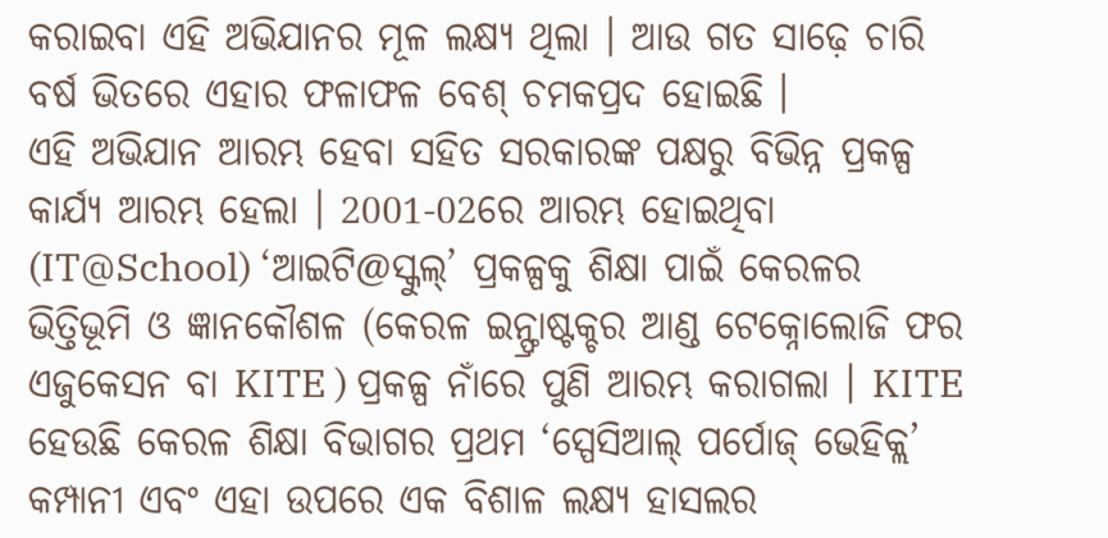କରାଇବା ଏହି ଅଭିଯାନର ମୂଳ ଲକ୍ଷ୍ୟ ଥିଲା । ଆଉ ଗତ ସାଢ଼େ ଚାରି ବର୍ଷ ଭିତରେ ଏହାର ଫଳାଫଳ ବେଶ୍ ଚମକପ୍ରଦ ହୋଇଛି ।
ଏହି ଅଭିଯାନ ଆରମ୍ଭ ହେବା ସହିତ ସରକାରଙ୍କ ପକ୍ଷରୁ ବିଭିନ୍ନ ପ୍ରକଳ୍ପ କାର୍ଯ୍ୟ ଆରମ୍ଭ ହେଲା । 2001-02ରେ ଆରମ୍ଭ ହୋଇଥିବା (IT@School) ‘ଆଇଟି@ସ୍କୁଲ୍’ ପ୍ରକଳ୍ପକୁ ଶିକ୍ଷା ପାଇଁ କେରଳର ଭିତ୍ତିଭୂମି ଓ ଜ୍ଞାନକୌଶଳ (କେରଳ ଇନ୍ଫ୍ରାଷ୍ଟକ୍ଚର ଆଣ୍ଡ ଟେକ୍ନୋଲୋଜି ଫର ଏଜୁକେସନ ବା KITE ) ପ୍ରକଳ୍ପ ନାଁରେ ପୁଣି ଆରମ୍ଭ କରାଗଲା । KITE ହେଉଛି କେରଳ ଶିକ୍ଷା ବିଭାଗର ପ୍ରଥମ ‘ସ୍ପେସିଆଲ୍ ପର୍ପୋଜ୍ ଭେହିକ୍ଲ’ କମ୍ପାନୀ ଏବଂ ଏହା ଉପରେ ଏକ ବିଶାଳ ଲକ୍ଷ୍ୟ ହାସଲର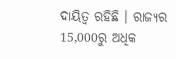ଦାୟିତ୍ବ ରହିଛି । ରାଜ୍ୟର 15,000ରୁ ଅଧିକ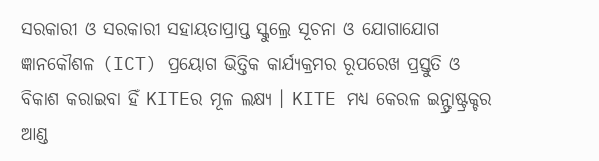ସରକାରୀ ଓ ସରକାରୀ ସହାୟତାପ୍ରାପ୍ତ ସ୍କୁଲ୍ରେ ସୂଚନା ଓ ଯୋଗାଯୋଗ ଜ୍ଞାନକୌଶଳ (ICT) ପ୍ରୟୋଗ ଭିତ୍ତିକ କାର୍ଯ୍ୟକ୍ରମର ରୂପରେଖ ପ୍ରସ୍ତୁତି ଓ ବିକାଶ କରାଇବା ହିଁ KITEର ମୂଳ ଲକ୍ଷ୍ୟ । KITE ମଧ୍ୟ କେରଳ ଇନ୍ଫ୍ରାଷ୍ଟ୍ରକ୍ଚର ଆଣ୍ଡ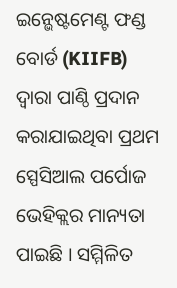ଇନ୍ଭେଷ୍ଟମେଣ୍ଟ ଫଣ୍ଡ ବୋର୍ଡ (KIIFB) ଦ୍ବାରା ପାଣ୍ଠି ପ୍ରଦାନ କରାଯାଇଥିବା ପ୍ରଥମ ସ୍ପେସିଆଲ ପର୍ପୋଜ ଭେହିକ୍ଲର ମାନ୍ୟତା ପାଇଛି । ସମ୍ମିଳିତ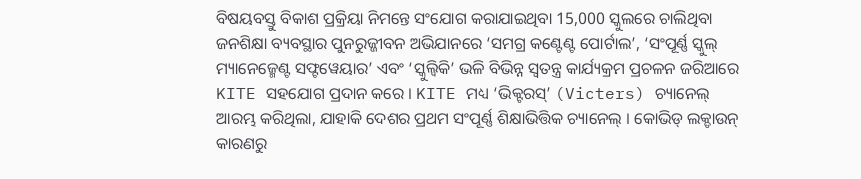ବିଷୟବସ୍ତୁ ବିକାଶ ପ୍ରକ୍ରିୟା ନିମନ୍ତେ ସଂଯୋଗ କରାଯାଇଥିବା 15,000 ସ୍କୁଲରେ ଚାଲିଥିବା ଜନଶିକ୍ଷା ବ୍ୟବସ୍ଥାର ପୁନରୁଜ୍ଜୀବନ ଅଭିଯାନରେ ‘ସମଗ୍ର କଣ୍ଟେଣ୍ଟ ପୋର୍ଟାଲ’, ‘ସଂପୂର୍ଣ୍ଣ ସ୍କୁଲ୍ ମ୍ୟାନେଜ୍ମେଣ୍ଟ ସଫ୍ଟୱେୟାର’ ଏବଂ ‘ସ୍କୁଲ୍ୱିକି’ ଭଳି ବିଭିନ୍ନ ସ୍ବତନ୍ତ୍ର କାର୍ଯ୍ୟକ୍ରମ ପ୍ରଚଳନ ଜରିଆରେ KITE ସହଯୋଗ ପ୍ରଦାନ କରେ । KITE ମଧ୍ୟ ‘ଭିକ୍ଟରସ୍’ (Victers) ଚ୍ୟାନେଲ୍ ଆରମ୍ଭ କରିଥିଲା, ଯାହାକି ଦେଶର ପ୍ରଥମ ସଂପୂର୍ଣ୍ଣ ଶିକ୍ଷାଭିତ୍ତିକ ଚ୍ୟାନେଲ୍ । କୋଭିଡ୍ ଲକ୍ଡାଉନ୍ କାରଣରୁ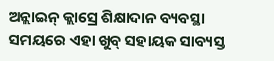ଅନ୍ଲାଇନ୍ କ୍ଲାସ୍ରେ ଶିକ୍ଷାଦାନ ବ୍ୟବସ୍ଥା ସମୟରେ ଏହା ଖୁବ୍ ସହାୟକ ସାବ୍ୟସ୍ତ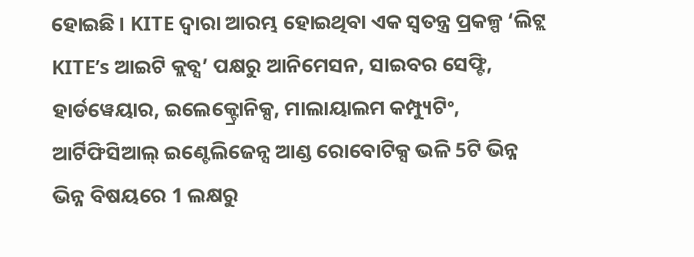ହୋଇଛି । KITE ଦ୍ବାରା ଆରମ୍ଭ ହୋଇଥିବା ଏକ ସ୍ବତନ୍ତ୍ର ପ୍ରକଳ୍ପ ‘ଲିଟ୍ଲ KITE’s ଆଇଟି କ୍ଲବ୍ସ’ ପକ୍ଷରୁ ଆନିମେସନ, ସାଇବର ସେଫ୍ଟି, ହାର୍ଡୱେୟାର, ଇଲେକ୍ଟ୍ରୋନିକ୍ସ, ମାଲାୟାଲମ କମ୍ପ୍ୟୁଟିଂ, ଆର୍ଟିଫିସିଆଲ୍ ଇଣ୍ଟେଲିଜେନ୍ସ ଆଣ୍ଡ ରୋବୋଟିକ୍ସ ଭଳି 5ଟି ଭିନ୍ନ ଭିନ୍ନ ବିଷୟରେ 1 ଲକ୍ଷରୁ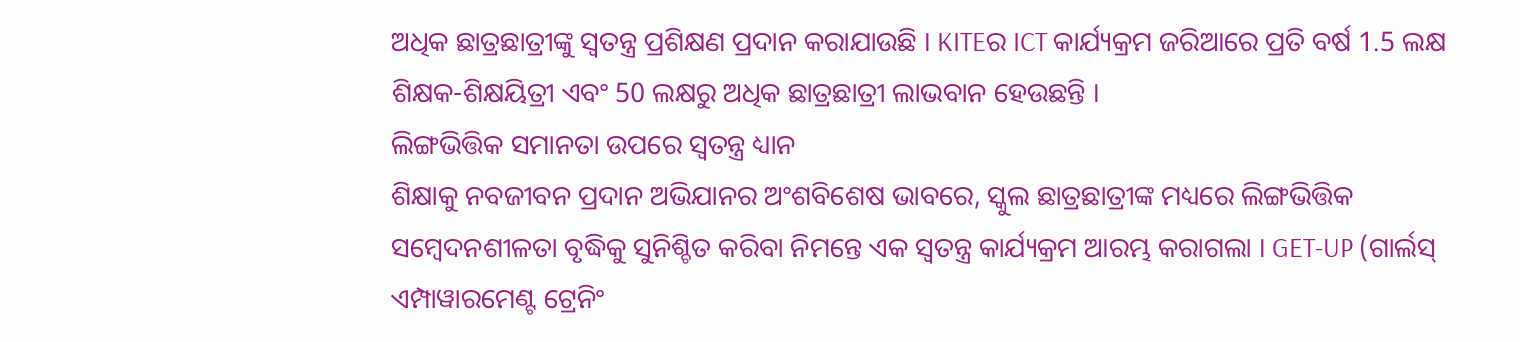ଅଧିକ ଛାତ୍ରଛାତ୍ରୀଙ୍କୁ ସ୍ବତନ୍ତ୍ର ପ୍ରଶିକ୍ଷଣ ପ୍ରଦାନ କରାଯାଉଛି । KITEର ICT କାର୍ଯ୍ୟକ୍ରମ ଜରିଆରେ ପ୍ରତି ବର୍ଷ 1.5 ଲକ୍ଷ ଶିକ୍ଷକ-ଶିକ୍ଷୟିତ୍ରୀ ଏବଂ 50 ଲକ୍ଷରୁ ଅଧିକ ଛାତ୍ରଛାତ୍ରୀ ଲାଭବାନ ହେଉଛନ୍ତି ।
ଲିଙ୍ଗଭିତ୍ତିକ ସମାନତା ଉପରେ ସ୍ବତନ୍ତ୍ର ଧ୍ୟାନ
ଶିକ୍ଷାକୁ ନବଜୀବନ ପ୍ରଦାନ ଅଭିଯାନର ଅଂଶବିଶେଷ ଭାବରେ, ସ୍କୁଲ ଛାତ୍ରଛାତ୍ରୀଙ୍କ ମଧ୍ୟରେ ଲିଙ୍ଗଭିତ୍ତିକ ସମ୍ବେଦନଶୀଳତା ବୃଦ୍ଧିକୁ ସୁନିଶ୍ଚିତ କରିବା ନିମନ୍ତେ ଏକ ସ୍ବତନ୍ତ୍ର କାର୍ଯ୍ୟକ୍ରମ ଆରମ୍ଭ କରାଗଲା । GET-UP (ଗାର୍ଲସ୍ ଏମ୍ପାୱାରମେଣ୍ଟ ଟ୍ରେନିଂ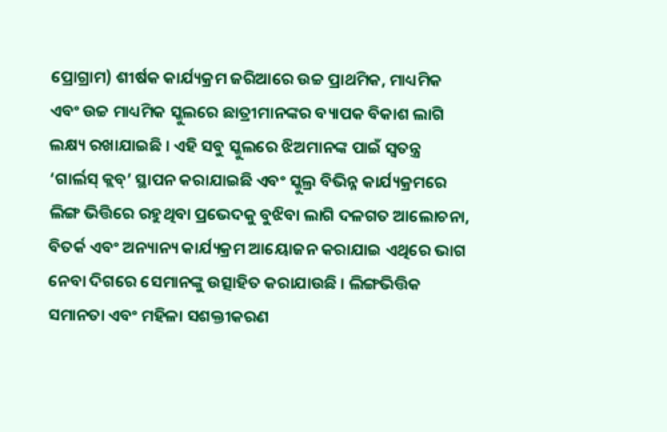ପ୍ରୋଗ୍ରାମ) ଶୀର୍ଷକ କାର୍ଯ୍ୟକ୍ରମ ଜରିଆରେ ଉଚ୍ଚ ପ୍ରାଥମିକ, ମାଧ୍ୟମିକ ଏବଂ ଉଚ୍ଚ ମାଧ୍ୟମିକ ସ୍କୁଲରେ ଛାତ୍ରୀମାନଙ୍କର ବ୍ୟାପକ ବିକାଶ ଲାଗି ଲକ୍ଷ୍ୟ ରଖାଯାଇଛି । ଏହି ସବୁ ସ୍କୁଲରେ ଝିଅମାନଙ୍କ ପାଇଁ ସ୍ବତନ୍ତ୍ର ‘ଗାର୍ଲସ୍ କ୍ଲବ୍’ ସ୍ଥାପନ କରାଯାଇଛି ଏବଂ ସ୍କୁଲ୍ର ବିଭିନ୍ନ କାର୍ଯ୍ୟକ୍ରମରେ ଲିଙ୍ଗ ଭିତ୍ତିରେ ରହୁଥିବା ପ୍ରଭେଦକୁ ବୁଝିବା ଲାଗି ଦଳଗତ ଆଲୋଚନା, ବିତର୍କ ଏବଂ ଅନ୍ୟାନ୍ୟ କାର୍ଯ୍ୟକ୍ରମ ଆୟୋଜନ କରାଯାଇ ଏଥିରେ ଭାଗ ନେବା ଦିଗରେ ସେମାନଙ୍କୁ ଉତ୍ସାହିତ କରାଯାଉଛି । ଲିଙ୍ଗଭିତ୍ତିକ ସମାନତା ଏବଂ ମହିଳା ସଶକ୍ତୀକରଣ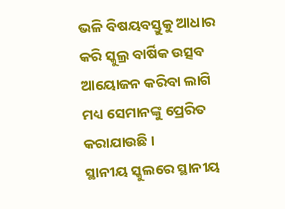ଭଳି ବିଷୟବସ୍ତୁକୁ ଆଧାର କରି ସ୍କୁଲ୍ର ବାର୍ଷିକ ଉତ୍ସବ ଆୟୋଜନ କରିବା ଲାଗି ମଧ୍ୟ ସେମାନଙ୍କୁ ପ୍ରେରିତ କରାଯାଉଛି ।
ସ୍ଥାନୀୟ ସ୍କୁଲରେ ସ୍ଥାନୀୟ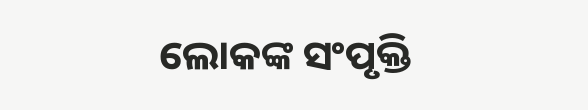ଲୋକଙ୍କ ସଂପୃକ୍ତି